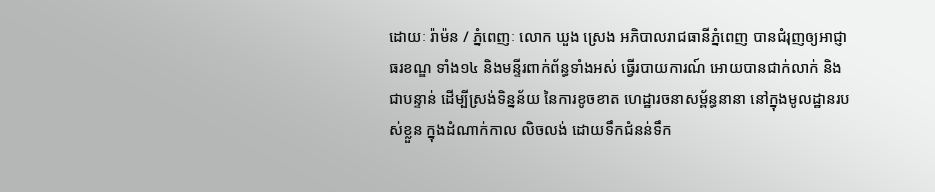ដោយៈ រ៉ាម៉ន / ភ្នំពេញៈ លោក ឃួង ស្រេង អភិបាលរាជធានីភ្នំពេញ បានជំរុញឲ្យអាជ្ញាធរខណ្ឌ ទាំង១៤ និងមន្ទីរពាក់ព័ន្ធទាំងអស់ ធ្វើរបាយការណ៍ អោយបានជាក់លាក់ និងជាបន្ទាន់ ដើម្បីស្រង់ទិន្នន័យ នៃការខូចខាត ហេដ្ឋារចនាសម្ព័ន្ធនានា នៅក្នុងមូលដ្ឋានរបស់ខ្លួន ក្នុងដំណាក់កាល លិចលង់ ដោយទឹកជំនន់ទឹក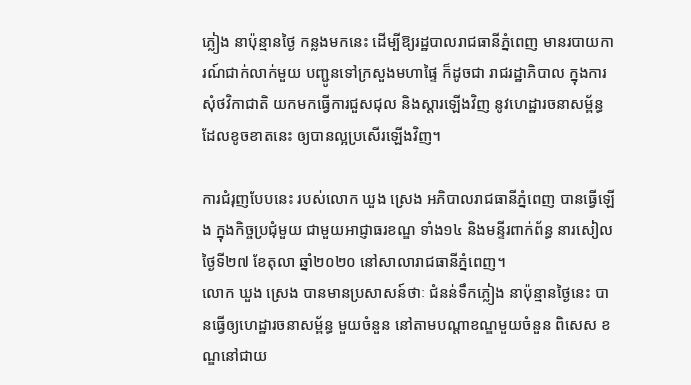ភ្លៀង នាប៉ុន្មានថ្ងៃ កន្លងមកនេះ ដើម្បីឱ្យរដ្ឋបាលរាជធានីភ្នំពេញ មានរបាយការណ៍ជាក់លាក់មួយ បញ្ជូនទៅក្រសួងមហាផ្ទៃ ក៏ដូចជា រាជរដ្ឋាភិបាល ក្នុងការសុំថវិកាជាតិ យកមកធ្វើការជួសជុល និងស្ដារឡើងវិញ នូវហេដ្ឋារចនាសម្ព័ន្ធ ដែលខូចខាតនេះ ឲ្យបានល្អប្រសើរឡើងវិញ។

ការជំរុញបែបនេះ របស់លោក ឃួង ស្រេង អភិបាលរាជធានីភ្នំពេញ បានធ្វើឡើង ក្នុងកិច្ចប្រជុំមួយ ជាមួយអាជ្ញាធរខណ្ឌ ទាំង១៤ និងមន្ទីរពាក់ព័ន្ធ នារសៀលថ្ងៃទី២៧ ខែតុលា ឆ្នាំ២០២០ នៅសាលារាជធានីភ្នំពេញ។
លោក ឃួង ស្រេង បានមានប្រសាសន៍ថាៈ ជំនន់ទឹកភ្លៀង នាប៉ុន្មានថ្ងៃនេះ បានធ្វើឲ្យហេដ្ឋារចនាសម្ព័ន្ធ មួយចំនួន នៅតាមបណ្តាខណ្ឌមួយចំនួន ពិសេស ខណ្ឌនៅជាយ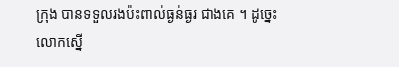ក្រុង បានទទួលរងប៉ះពាល់ធ្ងន់ធ្ងរ ជាងគេ ។ ដូច្នេះ លោកស្នើ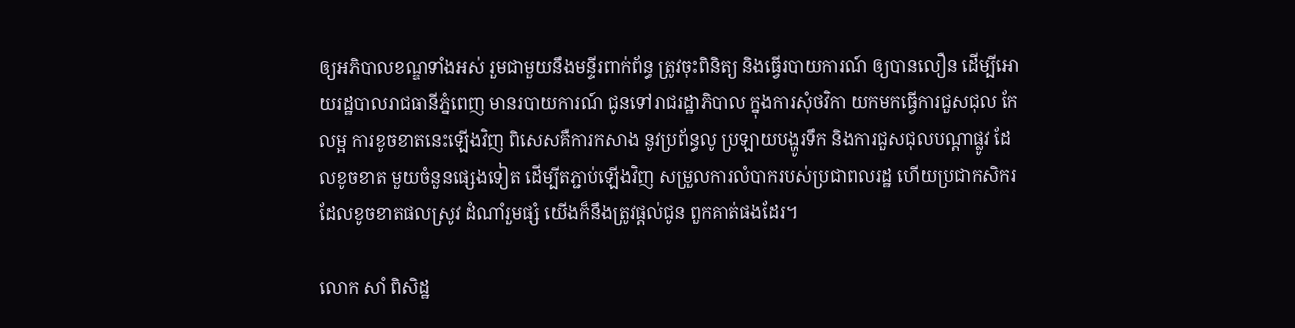ឲ្យអភិបាលខណ្ឌទាំងអស់ រួមជាមួយនឹងមន្ទីរពាក់ព័ន្ធ ត្រូវចុះពិនិត្យ និងធ្វើរបាយការណ៍ ឲ្យបានលឿន ដើម្បីអោយរដ្ឋបាលរាជធានីភ្នំពេញ មានរបាយការណ៍ ជូនទៅរាជរដ្ឋាភិបាល ក្នុងការសុំថវិកា យកមកធ្វើការជួសជុល កែលម្អ ការខូចខាតនេះឡើងវិញ ពិសេសគឺការកសាង នូវប្រព័ន្ធលូ ប្រឡាយបង្ហូរទឹក និងការជួសជុលបណ្ដាផ្លូវ ដែលខូចខាត មួយចំនួនផ្សេងទៀត ដើម្បីតភ្ជាប់ឡើងវិញ សម្រួលការលំបាករបស់ប្រជាពលរដ្ឋ ហើយប្រជាកសិករ ដែលខូចខាតផលស្រូវ ដំណាំរួមផ្សំ យើងក៏នឹងត្រូវផ្តល់ជូន ពួកគាត់ផងដែរ។

លោក សាំ ពិសិដ្ឋ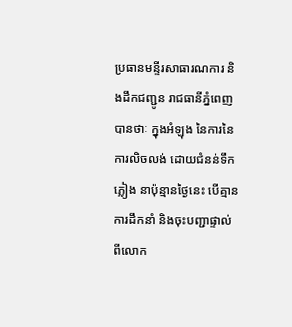ប្រធានមន្ទីរសាធារណការ និងដឹកជញ្ជូន រាជធានីភ្នំពេញ បានថាៈ ក្នុងអំឡុង នៃការនៃការលិចលង់ ដោយជំនន់ទឹកភ្លៀង នាប៉ុន្មានថ្ងៃនេះ បើគ្មានការដឹកនាំ និងចុះបញ្ជាផ្ទាល់ ពីលោក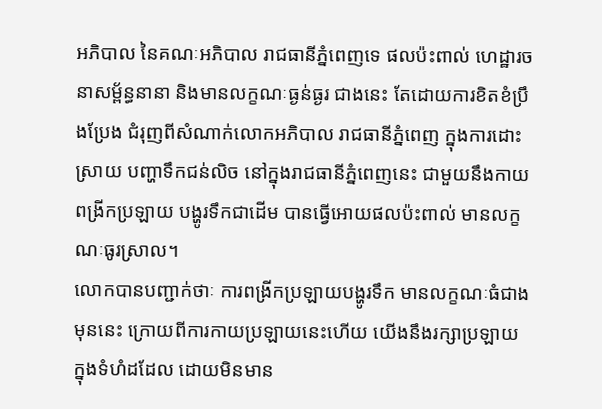អភិបាល នៃគណៈអភិបាល រាជធានីភ្នំពេញទេ ផលប៉ះពាល់ ហេដ្ឋារចនាសម្ព័ន្ធនានា និងមានលក្ខណៈធ្ងន់ធ្ងរ ជាងនេះ តែដោយការខិតខំប្រឹងប្រែង ជំរុញពីសំណាក់លោកអភិបាល រាជធានីភ្នំពេញ ក្នុងការដោះស្រាយ បញ្ហាទឹកជន់លិច នៅក្នុងរាជធានីភ្នំពេញនេះ ជាមួយនឹងកាយពង្រីកប្រឡាយ បង្ហូរទឹកជាដើម បានធ្វើអោយផលប៉ះពាល់ មានលក្ខណៈធូរស្រាល។
លោកបានបញ្ជាក់ថាៈ ការពង្រីកប្រឡាយបង្ហូរទឹក មានលក្ខណៈធំជាងមុននេះ ក្រោយពីការកាយប្រឡាយនេះហើយ យើងនឹងរក្សាប្រឡាយ ក្នុងទំហំដដែល ដោយមិនមាន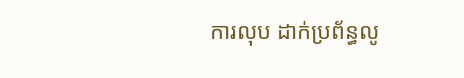ការលុប ដាក់ប្រព័ន្ធលូ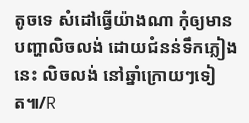តូចទេ សំដៅធ្វើយ៉ាងណា កុំឲ្យមានបញ្ហាលិចលង់ ដោយជំនន់ទឹកភ្លៀងនេះ លិចលង់ នៅឆ្នាំក្រោយៗទៀត៕/R